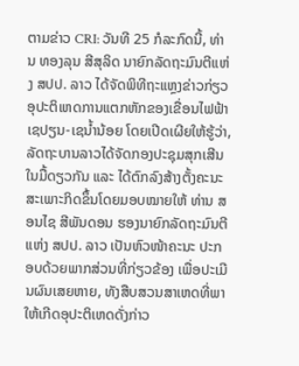ຕາມຂ່າວ CRI: ວັນທີ 25 ກໍລະກົດນີ້, ທ່ານ ທອງລຸນ ສີສຸລິດ ນາຍົກລັດຖະມົນຕີແຫ່ງ ສປປ. ລາວ ໄດ້ຈັດພິທີຖະແຫຼງຂ່າວກ່ຽວອຸປະຕິເຫດການແຕກຫັກຂອງເຂື່ອນໄຟຟ້າເຊປຽນ-ເຊນ້ຳນ້ອຍ ໂດຍເປີດເຜີຍໃຫ້ຮູ້ວ່າ, ລັດຖະບານລາວໄດ້ຈັດກອງປະຊຸມສຸກເສີນໃນມື້ດຽວກັນ ແລະ ໄດ້ຕົກລົງສ້າງຕັ້ງຄະນະສະເພາະກິດຂຶ້ນໂດຍມອບໝາຍໃຫ້ ທ່ານ ສອນໄຊ ສີພັນດອນ ຮອງນາຍົກລັດຖະມົນຕີແຫ່ງ ສປປ. ລາວ ເປັນຫົວໜ້າຄະນະ ປະກອບດ້ວຍພາກສ່ວນທີ່ກ່ຽວຂ້ອງ ເພື່ອປະເມີນຜົນເສຍຫາຍ, ທັງສືບສວນສາເຫດທີ່ພາໃຫ້ເກີດອຸປະຕິເຫດດັ່ງກ່າວ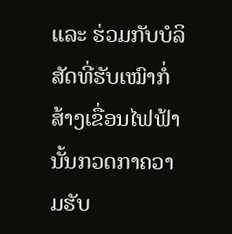ແລະ ຮ່ວມກັບບໍລິສັດທີ່ຮັບເໝົາກໍ່ສ້າງເຂື່ອນໄຟຟ້ານັ້ນກວດກາຄວາມຮັບ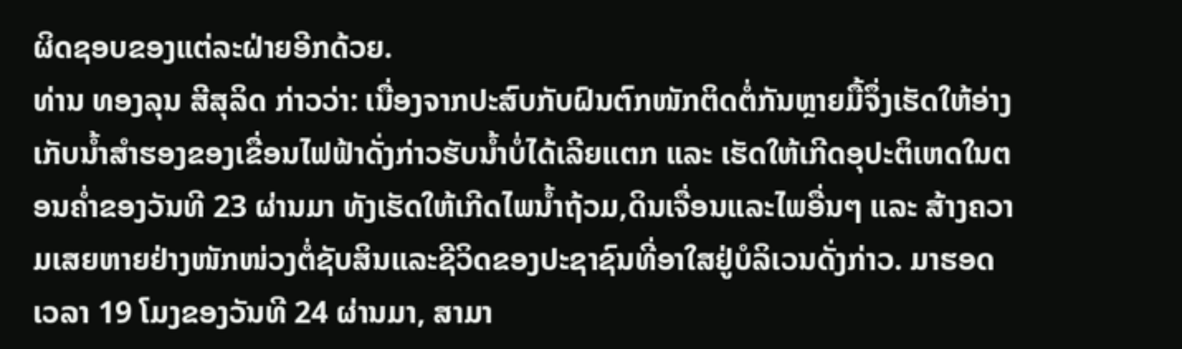ຜິດຊອບຂອງແຕ່ລະຝ່າຍອີກດ້ວຍ.
ທ່ານ ທອງລຸນ ສີສຸລິດ ກ່າວວ່າ: ເນື່ອງຈາກປະສົບກັບຝົນຕົກໜັກຕິດຕໍ່ກັນຫຼາຍມື້ຈຶ່ງເຮັດໃຫ້ອ່າງເກັບນ້ຳສຳຮອງຂອງເຂື່ອນໄຟຟ້າດັ່ງກ່າວຮັບນ້ຳບໍ່ໄດ້ເລີຍແຕກ ແລະ ເຮັດໃຫ້ເກີດອຸປະຕິເຫດໃນຕອນຄ່ຳຂອງວັນທີ 23 ຜ່ານມາ ທັງເຮັດໃຫ້ເກີດໄພນ້ຳຖ້ວມ,ດິນເຈື່ອນແລະໄພອື່ນໆ ແລະ ສ້າງຄວາມເສຍຫາຍຢ່າງໜັກໜ່ວງຕໍ່ຊັບສິນແລະຊີວິດຂອງປະຊາຊົນທີ່ອາໃສຢູ່ບໍລິເວນດັ່ງກ່າວ. ມາຮອດເວລາ 19 ໂມງຂອງວັນທີ 24 ຜ່ານມາ, ສາມາ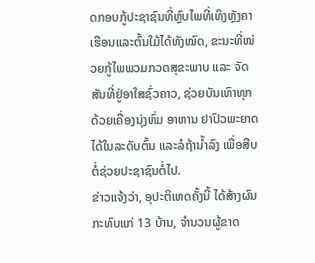ດກອບກູ້ປະຊາຊົນທີ່ຫຼົບໄພທີ່ເທິງຫຼັງຄາເຮືອນແລະຕົ້ນໃມ້ໄດ້ທັງໝົດ, ຂະນະທີ່ໜ່ວຍກູ້ໄພພວມກວດສຸຂະພາບ ແລະ ຈັດສັນທີ່ຢູ່ອາໃສຊົ່ວຄາວ, ຊ່ວຍບັນເທົາທຸກດ້ວຍເຄື່ອງນຸ່ງຫົ່ມ ອາຫານ ຢາປົວພະຍາດ ໄດ້ໃນລະດັບຕົ້ນ ແລະລໍຖ້ານ້ຳລົງ ເພື່ອສືບຕໍ່ຊ່ວຍປະຊາຊົນຕໍ່ໄປ.
ຂ່າວແຈ້ງວ່າ, ອຸປະຕິເຫດຄັ້ງນີ້ ໄດ້ສ້າງຜົນກະທົບແກ່ 13 ບ້ານ, ຈຳນວນຜູ້ຂາດ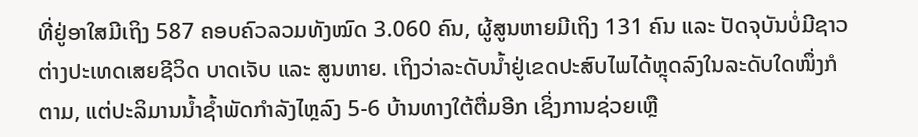ທີ່ຢູ່ອາໃສມີເຖິງ 587 ຄອບຄົວລວມທັງໝົດ 3.060 ຄົນ, ຜູ້ສູນຫາຍມີເຖິງ 131 ຄົນ ແລະ ປັດຈຸບັນບໍ່ມີຊາວຕ່າງປະເທດເສຍຊີວິດ ບາດເຈັບ ແລະ ສູນຫາຍ. ເຖິງວ່າລະດັບນ້ຳຢູ່ເຂດປະສົບໄພໄດ້ຫຼຸດລົງໃນລະດັບໃດໜຶ່ງກໍຕາມ, ແຕ່ປະລິມານນ້ຳຊ້ຳພັດກຳລັງໄຫຼລົງ 5-6 ບ້ານທາງໃຕ້ຕື່ມອີກ ເຊິ່ງການຊ່ວຍເຫຼື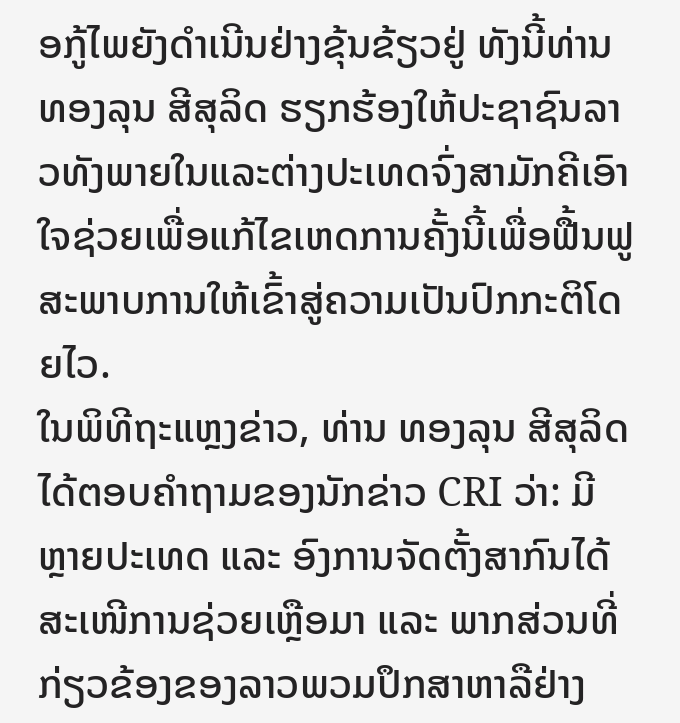ອກູ້ໄພຍັງດຳເນີນຢ່າງຂຸ້ນຂ້ຽວຢູ່ ທັງນີ້ທ່ານ ທອງລຸນ ສີສຸລິດ ຮຽກຮ້ອງໃຫ້ປະຊາຊົນລາວທັງພາຍໃນແລະຕ່າງປະເທດຈົ່ງສາມັກຄີເອົາໃຈຊ່ວຍເພື່ອແກ້ໄຂເຫດການຄັ້ງນີ້ເພື່ອຟື້ນຟູສະພາບການໃຫ້ເຂົ້າສູ່ຄວາມເປັນປົກກະຕິໂດຍໄວ.
ໃນພິທີຖະແຫຼງຂ່າວ, ທ່ານ ທອງລຸນ ສີສຸລິດ ໄດ້ຕອບຄຳຖາມຂອງນັກຂ່າວ CRI ວ່າ: ມີຫຼາຍປະເທດ ແລະ ອົງການຈັດຕັ້ງສາກົນໄດ້ສະເໜີການຊ່ວຍເຫຼືອມາ ແລະ ພາກສ່ວນທີ່ກ່ຽວຂ້ອງຂອງລາວພວມປຶກສາຫາລືຢ່າງ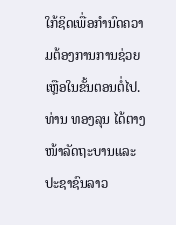ໃກ້ຊິດເພື່ອກຳນົດຄວາມຕ້ອງການການຊ່ວຍເຫຼືອໃນຂັ້ນຕອນຕໍ່ໄປ. ທ່ານ ທອງລຸນ ໄດ້ຕາງໜ້າລັດຖະບານແລະປະຊາຊົນລາວ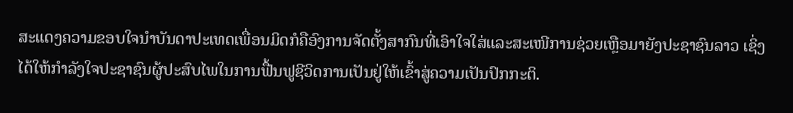ສະແດງຄວາມຂອບໃຈນຳບັນດາປະເທດເພື່ອນມິດກໍຄືອົງການຈັດຕັ້ງສາກົນທີ່ເອົາໃຈໃສ່ແລະສະເໜີການຊ່ວຍເຫຼືອມາຍັງປະຊາຊົນລາວ ເຊິ່ງໄດ້ໃຫ້ກຳລັງໃຈປະຊາຊົນຜູ້ປະສົບໄພໃນການຟື້ນຟູຊີວິດການເປັນຢູ່ໃຫ້ເຂົ້າສູ່ຄວາມເປັນປົກກະຕິ.